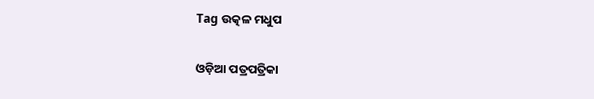Tag ଉତ୍କଳ ମଧୁପ

ଓଡ଼ିଆ ପତ୍ରପତ୍ରିକା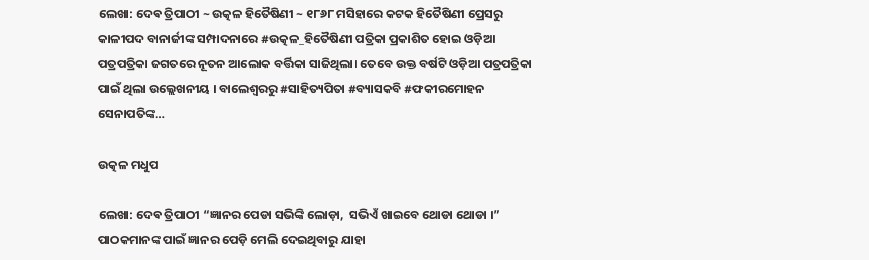ଲେଖା: ଦେଵ ତ୍ରିପାଠୀ ~ ଉତ୍କଳ ହିତୈଷିଣୀ ~ ୧୮୬୮ ମସିହାରେ କଟକ ହିତୈଷିଣୀ ପ୍ରେସରୁ କାଳୀପଦ ବାନାର୍ଜୀଙ୍କ ସମ୍ପାଦନାରେ #ଉତ୍କଳ_ହିତୈଷିଣୀ ପତ୍ରିକା ପ୍ରକାଶିତ ହୋଇ ଓଡ଼ିଆ ପତ୍ରପତ୍ରିକା ଜଗତରେ ନୂତନ ଆଲୋକ ବର୍ତ୍ତିକା ସାଜିଥିଲା। ତେବେ ଉକ୍ତ ବର୍ଷଟି ଓଡ଼ିଆ ପତ୍ରପତ୍ରିକା ପାଇଁ ଥିଲା ଉଲ୍ଲେଖନୀୟ । ବାଲେଶ୍ଵରରୁ #ସାହିତ୍ୟପିତା #ବ୍ୟାସକବି #ଫକୀରମୋହନ ସେନାପତିଙ୍କ…

ଉତ୍କଳ ମଧୁପ

ଲେଖା: ଦେଵ ତ୍ରିପାଠୀ “ଜ୍ଞାନର ପେଡା ସଭିଙ୍କି ଲୋଡ଼ା,  ସଭିଏଁ ଖାଇବେ ଥୋଡା ଥୋଡା ।” ପାଠକମାନଙ୍କ ପାଇଁ ଜ୍ଞାନର ପେଡ଼ି ମେଲି ଦେଇଥିବାରୁ ଯାହା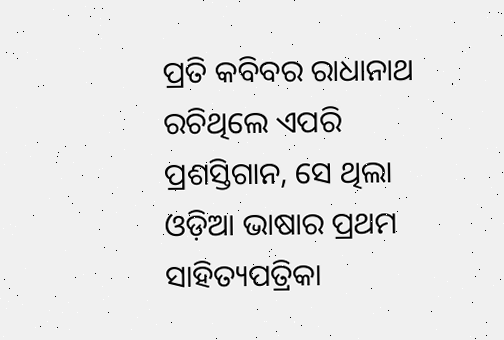ପ୍ରତି କବିବର ରାଧାନାଥ ରଚିଥିଲେ ଏପରି ପ୍ରଶସ୍ତିଗାନ, ସେ ଥିଲା ଓଡ଼ିଆ ଭାଷାର ପ୍ରଥମ ସାହିତ୍ୟପତ୍ରିକା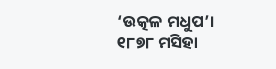‘ଉତ୍କଳ ମଧୁପ’।  ୧୮୭୮ ମସିହା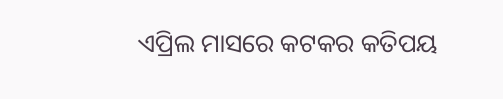ଏପ୍ରିଲ ମାସରେ କଟକର କତିପୟ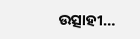ଉତ୍ସାହୀ…